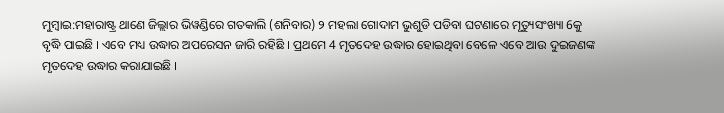ମୁମ୍ବାଇ:ମହାରାଷ୍ଟ୍ର ଥାଣେ ଜିଲ୍ଲାର ଭିୱଣ୍ଡିରେ ଗତକାଲି (ଶନିବାର) ୨ ମହଲା ଗୋଦାମ ଭୁଶୁଡି ପଡିବା ଘଟଣାରେ ମୃତ୍ୟୁସଂଖ୍ୟା 6କୁ ବୃଦ୍ଧି ପାଇଛି । ଏବେ ମଧ୍ୟ ଉଦ୍ଧାର ଅପରେସନ ଜାରି ରହିଛି । ପ୍ରଥମେ 4 ମୃତଦେହ ଉଦ୍ଧାର ହୋଇଥିବା ବେଳେ ଏବେ ଆଉ ଦୁଇଜଣଙ୍କ ମୃତଦେହ ଉଦ୍ଧାର କରାଯାଇଛି ।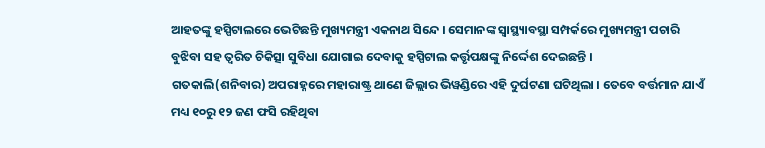ଆହତଙ୍କୁ ହସ୍ପିଟାଲରେ ଭେଟିଛନ୍ତି ମୁଖ୍ୟମନ୍ତ୍ରୀ ଏକନାଥ ସିନ୍ଦେ । ସେମାନଙ୍କ ସ୍ବାସ୍ଥ୍ୟାବସ୍ଥା ସମ୍ପର୍କରେ ମୁଖ୍ୟମନ୍ତ୍ରୀ ପଚାରି ବୁଝିବା ସହ ତ୍ବରିତ ଚିକିତ୍ସା ସୁବିଧା ଯୋଗାଇ ଦେବାକୁ ହସ୍ପିଟାଲ କର୍ତ୍ତୃପକ୍ଷଙ୍କୁ ନିର୍ଦ୍ଦେଶ ଦେଇଛନ୍ତି ।
ଗତକାଲି(ଶନିବାର) ଅପରାହ୍ନରେ ମହାରାଷ୍ଟ୍ର ଥାଣେ ଜିଲ୍ଲାର ଭିୱଣ୍ଡିରେ ଏହି ଦୁର୍ଘଟଣା ଘଟିଥିଲା । ତେବେ ବର୍ତ୍ତମାନ ଯାଏଁ ମଧ୍ୟ ୧୦ରୁ ୧୨ ଜଣ ଫସି ରହିଥିବା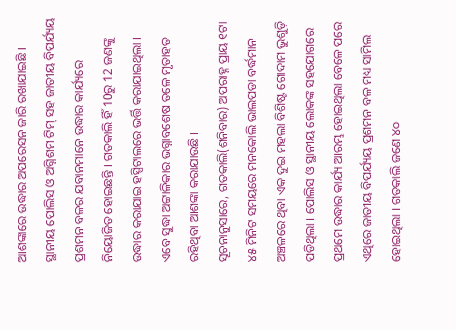ଆଶଙ୍କାରେ ଉଦ୍ଧାର ଅପରେସନ ଜାରି ରଖାଯାଇଛି । ସ୍ଥାନୀୟ ପୋଲିସ ଓ ଅଗ୍ନିଶମ ଟିମ୍ ସହ ଜାତୀୟ ବିପର୍ଯ୍ୟୟ ପ୍ରଶମନ ବଳର ଯବାନମାନେ ଉଦ୍ଧାର କାର୍ଯ୍ୟରେ ନିୟୋଜିତ ହୋଇଛନ୍ତି । ଗତକାଲି ହିଁ 10ରୁ 12 ଜଣଙ୍କୁ ଉଦ୍ଧାର କରାଯାଇ ହସ୍ପିଟାଲରେ ଭର୍ତ୍ତି କରାଯାଇଥିଲା । ଏବେ ସୁଦ୍ଧା ଅଟ୍ଟାଳିକାର ଭଗ୍ନାବଶେଷ ତଳେ ମୃତାହତ ରହିଥିବା ଆଶଙ୍କା କରାଯାଉଛି ।
ସୂଚନାନୁସାରେ, ଗତକାଲି(ଶନିବାର) ଅପରାହ୍ନ ପ୍ରାୟ ୧ଟା ୪୫ ମିନିଟ ସମୟରେ ମନକୋଲି ଭାଲପଡା ବର୍ଦ୍ଧମାନ ଅଞ୍ଚଳରେ ଥିବା ଏକ ଦୁଇ ମହଲା ବିଶିଷ୍ଟ ଗୋଦାମ ଭୁଶୁଡ଼ି ପଡିଥିଲା । ପୋଲିସ ଓ ସ୍ଥାନୀୟ ଲୋକଙ୍କ ସହଯୋଗରେ ପ୍ରଥମେ ଉଦ୍ଧାର କାର୍ଯ୍ୟ ଆରମ୍ଭ ହୋଇଥିଲା ବେଳେ ପରେ ଏଥିରେ ଜାତୀୟ ବିପର୍ଯ୍ୟୟ ପ୍ରଶମନ ବଳ ମଧ୍ୟ ସାମିଲ ହୋଇଥିଲା । ଗତକାଲି ଜଣେ ୪୦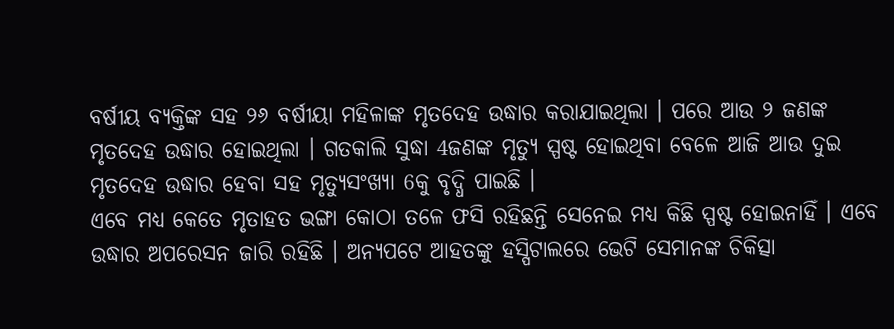ବର୍ଷୀୟ ବ୍ୟକ୍ତିଙ୍କ ସହ ୨୬ ବର୍ଷୀୟା ମହିଳାଙ୍କ ମୃତଦେହ ଉଦ୍ଧାର କରାଯାଇଥିଲା । ପରେ ଆଉ ୨ ଜଣଙ୍କ ମୃତଦେହ ଉଦ୍ଧାର ହୋଇଥିଲା । ଗତକାଲି ସୁଦ୍ଧା 4ଜଣଙ୍କ ମୃତ୍ୟୁ ସ୍ପଷ୍ଟ ହୋଇଥିବା ବେଳେ ଆଜି ଆଉ ଦୁଇ ମୃତଦେହ ଉଦ୍ଧାର ହେବା ସହ ମୃତ୍ୟୁସଂଖ୍ୟା 6କୁ ବୃଦ୍ଧି ପାଇଛି ।
ଏବେ ମଧ୍ୟ କେତେ ମୃତାହତ ଭଙ୍ଗା କୋଠା ତଳେ ଫସି ରହିଛନ୍ତି ସେନେଇ ମଧ୍ୟ କିଛି ସ୍ପଷ୍ଟ ହୋଇନାହିଁ । ଏବେ ଉଦ୍ଧାର ଅପରେସନ ଜାରି ରହିଛି । ଅନ୍ୟପଟେ ଆହତଙ୍କୁ ହସ୍ପିଟାଲରେ ଭେଟି ସେମାନଙ୍କ ଚିକିତ୍ସା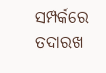ସମ୍ପର୍କରେ ତଦାରଖ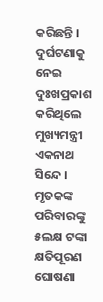କରିଛନ୍ତି । ଦୁର୍ଘଟଣାକୁ ନେଇ ଦୁଃଖପ୍ରକାଶ କରିଥିଲେ ମୁଖ୍ୟମନ୍ତ୍ରୀ ଏକନାଥ ସିନ୍ଦେ । ମୃତକଙ୍କ ପରିବାରଙ୍କୁ ୫ଲକ୍ଷ ଟଙ୍କା କ୍ଷତିପୂରଣ ଘୋଷଣା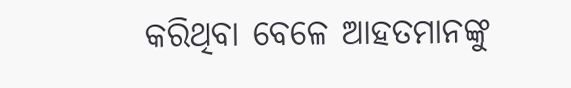କରିଥିବା ବେଳେ ଆହତମାନଙ୍କୁ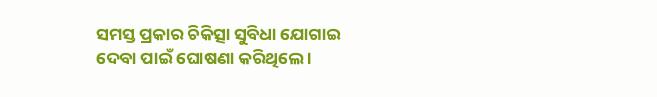ସମସ୍ତ ପ୍ରକାର ଚିକିତ୍ସା ସୁବିଧା ଯୋଗାଇ ଦେବା ପାଇଁ ଘୋଷଣା କରିଥିଲେ ।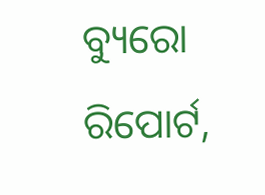ବ୍ୟୁରୋ ରିପୋର୍ଟ,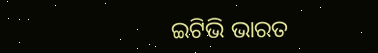ଇଟିଭି ଭାରତ